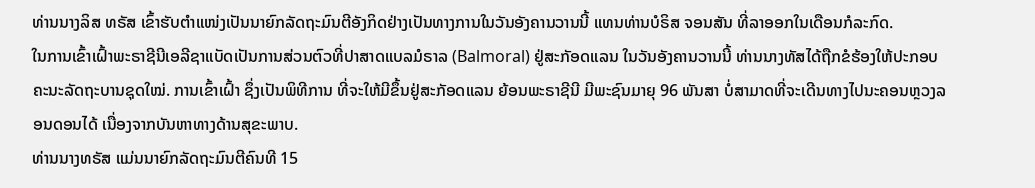ທ່ານນາງລິສ ທຣັສ ເຂົ້າຮັບຕຳແໜ່ງເປັນນາຍົກລັດຖະມົນຕີອັງກິດຢ່າງເປັນທາງການໃນວັນອັງຄານວານນີ້ ແທນທ່ານບໍຣິສ ຈອນສັນ ທີ່ລາອອກໃນເດືອນກໍລະກົດ.
ໃນການເຂົ້າເຝົ້າພະຣາຊີນີເອລີຊາແບັດເປັນການສ່ວນຕົວທີ່ປາສາດແບລມໍຣາລ (Balmoral) ຢູ່ສະກັອດແລນ ໃນວັນອັງຄານວານນີ້ ທ່ານນາງທັສໄດ້ຖືກຂໍຮ້ອງໃຫ້ປະກອບຄະນະລັດຖະບານຊຸດໃໝ່. ການເຂົ້າເຝົ້າ ຊຶ່ງເປັນພິທີການ ທີ່ຈະໃຫ້ມີຂຶ້ນຢູ່ສະກັອດແລນ ຍ້ອນພະຣາຊີນີ ມີພະຊົນມາຍຸ 96 ພັນສາ ບໍ່ສາມາດທີ່ຈະເດີນທາງໄປນະຄອນຫຼວງລອນດອນໄດ້ ເນື່ອງຈາກບັນຫາທາງດ້ານສຸຂະພາບ.
ທ່ານນາງທຣັສ ແມ່ນນາຍົກລັດຖະມົນຕີຄົນທີ 15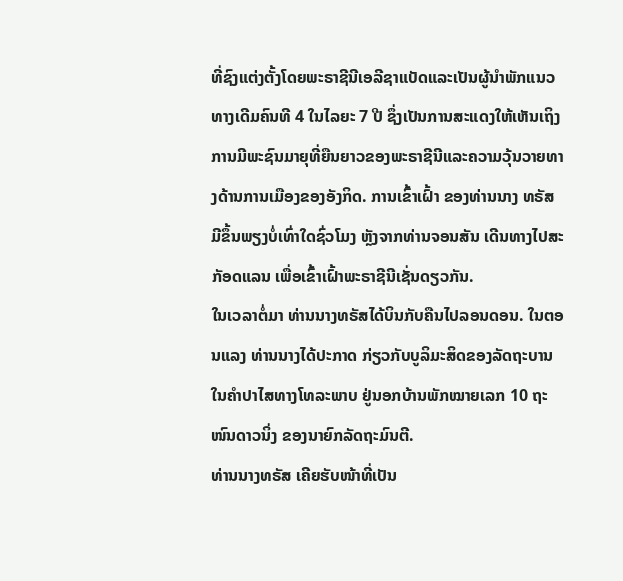ທີ່ຊົງແຕ່ງຕັ້ງໂດຍພະຣາຊີນີເອລີຊາແບັດແລະເປັນຜູ້ນຳພັກແນວທາງເດີມຄົນທີ 4 ໃນໄລຍະ 7 ປີ ຊຶ່ງເປັນການສະແດງໃຫ້ເຫັນເຖິງການມີພະຊົນມາຍຸທີ່ຍືນຍາວຂອງພະຣາຊີນີແລະຄວາມວຸ້ນວາຍທາງດ້ານການເມືອງຂອງອັງກິດ. ການເຂົ້າເຝົ້າ ຂອງທ່ານນາງ ທຣັສ ມີຂຶ້ນພຽງບໍ່ເທົ່າໃດຊົ່ວໂມງ ຫຼັງຈາກທ່ານຈອນສັນ ເດີນທາງໄປສະກັອດແລນ ເພື່ອເຂົ້າເຝົ້າພະຣາຊີນີເຊັ່ນດຽວກັນ.
ໃນເວລາຕໍ່ມາ ທ່ານນາງທຣັສໄດ້ບິນກັບຄືນໄປລອນດອນ. ໃນຕອນແລງ ທ່ານນາງໄດ້ປະກາດ ກ່ຽວກັບບູລິມະສິດຂອງລັດຖະບານ ໃນຄຳປາໄສທາງໂທລະພາບ ຢູ່ນອກບ້ານພັກໝາຍເລກ 10 ຖະໜົນດາວນິ່ງ ຂອງນາຍົກລັດຖະມົນຕີ.
ທ່ານນາງທຣັສ ເຄີຍຮັບໜ້າທີ່ເປັນ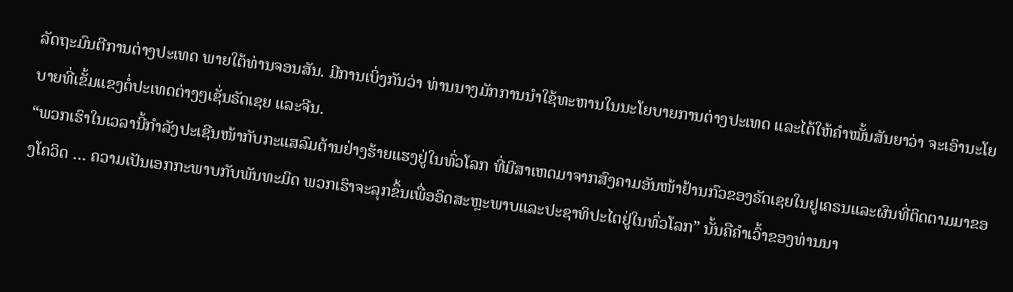ລັດຖະມົນຕີການຕ່າງປະເທດ ພາຍໃຕ້ທ່ານຈອນສັນ. ມີການເບິ່ງກັນວ່າ ທ່ານນາງມັກການນຳໃຊ້ທະຫານໃນນະໂຍບາຍການຕ່າງປະເທດ ແລະໄດ້ໃຫ້ຄຳໝັ້ນສັນຍາວ່າ ຈະເອົານະໂຍບາຍທີ່ເຂັ້ມແຂງຕໍ່ປະເທດຕ່າງໆເຊັ່ນຣັດເຊຍ ແລະຈີນ.
“ພວກເຮົາໃນເວລານີ້ກຳລັງປະເຊີນໜ້າກັບກະແສລົມຕ້ານຢ່າງຮ້າຍແຮງຢູ່ໃນທົ່ວໂລກ ທີ່ມີສາເຫດມາຈາກສົງຄາມອັນໜ້າຢ້ານກົວຂອງຣັດເຊຍໃນຢູເຄຣນແລະຜົນທີ່ຕິດຕາມມາຂອງໂຄວິດ … ຄວາມເປັນເອກກະພາບກັບພັນທະມິດ ພວກເຮົາຈະລຸກຂຶ້ນເພື່ອອິດສະຫຼະພາບແລະປະຊາທິປະໄຕຢູ່ໃນທົ່ວໂລກ” ນັ້ນຄືຄຳເວົ້າຂອງທ່ານນາ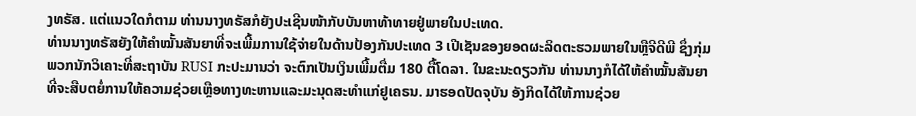ງທຣັສ. ແຕ່ແນວໃດກໍຕາມ ທ່ານນາງທຣັສກໍຍັງປະເຊີນໜ້າກັບບັນຫາທ້າທາຍຢູ່ພາຍໃນປະເທດ.
ທ່ານນາງທຣັສຍັງໃຫ້ຄຳໝັ້ນສັນຍາທີ່ຈະເພີ້ມການໃຊ້ຈ່າຍໃນດ້ານປ້ອງກັນປະເທດ 3 ເປີເຊັນຂອງຍອດຜະລິດຕະຮວມພາຍໃນຫຼືຈີດີພີ ຊຶ່ງກຸ່ມພວກນັກວິເຄາະທີ່ສະຖາບັນ RUSI ກະປະມານວ່າ ຈະຕົກເປັນເງິນເພີ້ມຕື່ມ 180 ຕື້ໂດລາ. ໃນຂະນະດຽວກັນ ທ່ານນາງກໍໄດ້ໃຫ້ຄຳໝັ້ນສັນຍາ ທີ່ຈະສືບຕຍໍ່ການໃຫ້ຄວາມຊ່ວຍເຫຼືອທາງທະຫານແລະມະນຸດສະທຳແກ່ຢູເຄຣນ. ມາຮອດປັດຈຸບັນ ອັງກິດໄດ້ໃຫ້ການຊ່ວຍ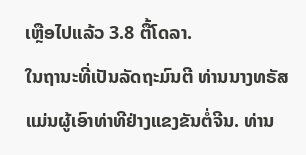ເຫຼືອໄປແລ້ວ 3.8 ຕື້ໂດລາ.
ໃນຖານະທີ່ເປັນລັດຖະມົນຕີ ທ່ານນາງທຣັສແມ່ນຜູ້ເອົາທ່າທີຢ່າງແຂງຂັນຕໍ່ຈີນ. ທ່ານ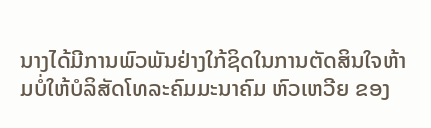ນາງໄດ້ມີການພົວພັນຢ່າງໃກ້ຊິດໃນການຕັດສິນໃຈຫ້າມບໍ່ໃຫ້ບໍລິສັດໂທລະຄົມມະນາຄົມ ຫົວເຫວີຍ ຂອງ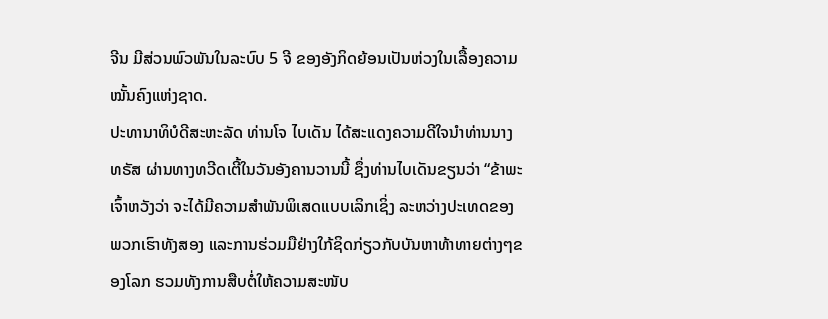ຈີນ ມີສ່ວນພົວພັນໃນລະບົບ 5 ຈີ ຂອງອັງກິດຍ້ອນເປັນຫ່ວງໃນເລື້ອງຄວາມໝັ້ນຄົງແຫ່ງຊາດ.
ປະທານາທິບໍດີສະຫະລັດ ທ່ານໂຈ ໄບເດັນ ໄດ້ສະແດງຄວາມດີໃຈນຳທ່ານນາງທຣັສ ຜ່ານທາງທວີດເຕີ້ໃນວັນອັງຄານວານນີ້ ຊຶ່ງທ່ານໄບເດັນຂຽນວ່າ “ຂ້າພະເຈົ້າຫວັງວ່າ ຈະໄດ້ມີຄວາມສຳພັນພິເສດແບບເລິກເຊິ່ງ ລະຫວ່າງປະເທດຂອງພວກເຮົາທັງສອງ ແລະການຮ່ວມມືຢ່າງໃກ້ຊິດກ່ຽວກັບບັນຫາທ້າທາຍຕ່າງໆຂອງໂລກ ຮວມທັງການສືບຕໍ່ໃຫ້ຄວາມສະໜັບ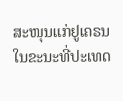ສະໜຸນແກ່ຢູເຄຣນ ໃນຂະນະທີ່ປະເທດ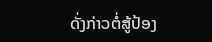ດັ່ງກ່າວຕໍ່ສູ້ປ້ອງ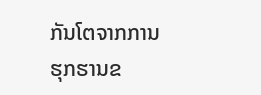ກັນໂຕຈາກການຮຸກຮານຂ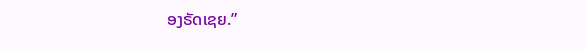ອງຣັດເຊຍ.”